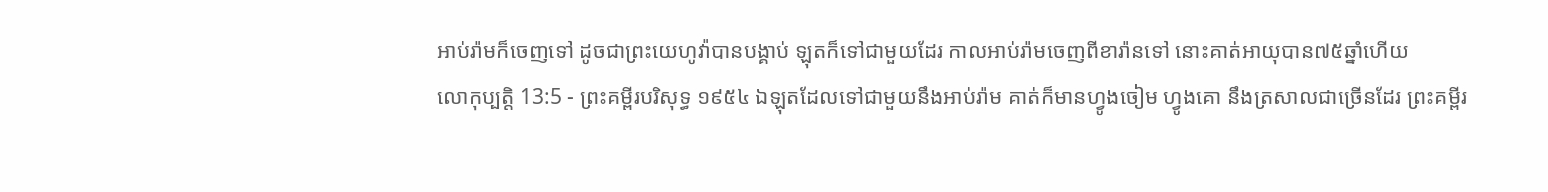អាប់រ៉ាមក៏ចេញទៅ ដូចជាព្រះយេហូវ៉ាបានបង្គាប់ ឡុតក៏ទៅជាមួយដែរ កាលអាប់រ៉ាមចេញពីខារ៉ានទៅ នោះគាត់អាយុបាន៧៥ឆ្នាំហើយ
លោកុប្បត្តិ 13:5 - ព្រះគម្ពីរបរិសុទ្ធ ១៩៥៤ ឯឡុតដែលទៅជាមួយនឹងអាប់រ៉ាម គាត់ក៏មានហ្វូងចៀម ហ្វូងគោ នឹងត្រសាលជាច្រើនដែរ ព្រះគម្ពីរ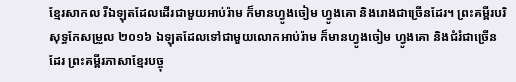ខ្មែរសាកល រីឯឡុតដែលដើរជាមួយអាប់រ៉ាម ក៏មានហ្វូងចៀម ហ្វូងគោ និងរោងជាច្រើនដែរ។ ព្រះគម្ពីរបរិសុទ្ធកែសម្រួល ២០១៦ ឯឡុតដែលទៅជាមួយលោកអាប់រ៉ាម ក៏មានហ្វូងចៀម ហ្វូងគោ និងជំរំជាច្រើនដែរ ព្រះគម្ពីរភាសាខ្មែរបច្ចុ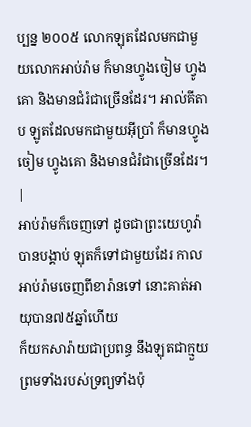ប្បន្ន ២០០៥ លោកឡុតដែលមកជាមួយលោកអាប់រ៉ាម ក៏មានហ្វូងចៀម ហ្វូងគោ និងមានជំរំជាច្រើនដែរ។ អាល់គីតាប ឡូតដែលមកជាមួយអ៊ីប្រាំ ក៏មានហ្វូងចៀម ហ្វូងគោ និងមានជំរំជាច្រើនដែរ។ |
អាប់រ៉ាមក៏ចេញទៅ ដូចជាព្រះយេហូវ៉ាបានបង្គាប់ ឡុតក៏ទៅជាមួយដែរ កាលអាប់រ៉ាមចេញពីខារ៉ានទៅ នោះគាត់អាយុបាន៧៥ឆ្នាំហើយ
ក៏យកសារ៉ាយជាប្រពន្ធ នឹងឡុតជាក្មួយ ព្រមទាំងរបស់ទ្រព្យទាំងប៉ុ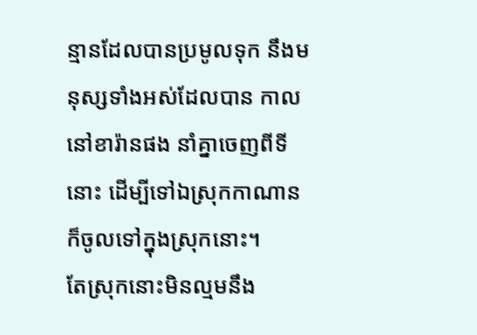ន្មានដែលបានប្រមូលទុក នឹងមនុស្សទាំងអស់ដែលបាន កាលនៅខារ៉ានផង នាំគ្នាចេញពីទីនោះ ដើម្បីទៅឯស្រុកកាណាន ក៏ចូលទៅក្នុងស្រុកនោះ។
តែស្រុកនោះមិនល្មមនឹង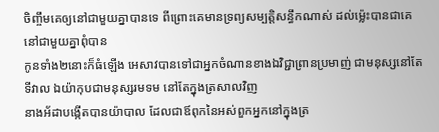ចិញ្ចឹមគេឲ្យនៅជាមួយគ្នាបានទេ ពីព្រោះគេមានទ្រព្យសម្បត្តិសន្ធឹកណាស់ ដល់ម៉្លេះបានជាគេនៅជាមួយគ្នាពុំបាន
កូនទាំង២នោះក៏ធំឡើង អេសាវបានទៅជាអ្នកចំណានខាងឯវិជ្ជាព្រានប្រមាញ់ ជាមនុស្សនៅតែទីវាល ឯយ៉ាកុបជាមនុស្សរមទម នៅតែក្នុងត្រសាលវិញ
នាងអ័ដាបង្កើតបានយ៉ាបាល ដែលជាឪពុកនៃអស់ពួកអ្នកនៅក្នុងត្រ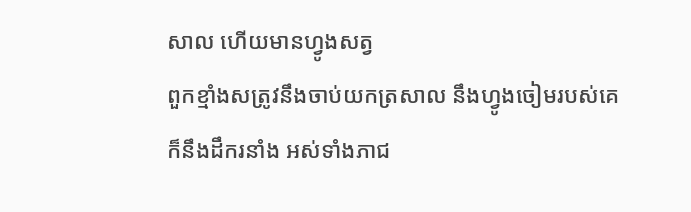សាល ហើយមានហ្វូងសត្វ
ពួកខ្មាំងសត្រូវនឹងចាប់យកត្រសាល នឹងហ្វូងចៀមរបស់គេ ក៏នឹងដឹករនាំង អស់ទាំងភាជ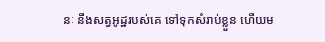នៈ នឹងសត្វអូដ្ឋរបស់គេ ទៅទុកសំរាប់ខ្លួន ហើយម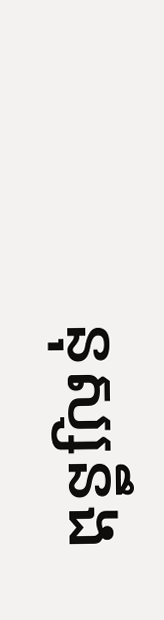នុស្សនឹង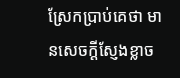ស្រែកប្រាប់គេថា មានសេចក្ដីស្ញែងខ្លាច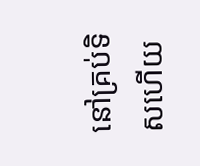នៅគ្រប់ទិសហើយ